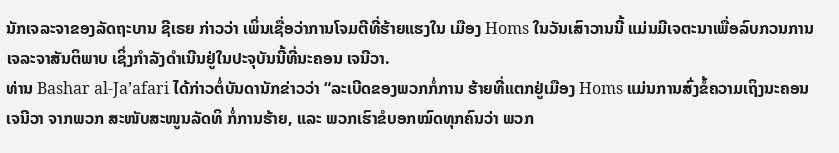ນັກເຈລະຈາຂອງລັດຖະບານ ຊີເຣຍ ກ່າວວ່າ ເພິ່ນເຊື່ອວ່າການໂຈມຕີທີ່ຮ້າຍແຮງໃນ ເມືອງ Homs ໃນວັນເສົາວານນີ້ ແມ່ນມີເຈຕະນາເພື່ອລົບກວນການເຈລະຈາສັນຕິພາບ ເຊິ່ງກຳລັງດຳເນີນຢູ່ໃນປະຈຸບັນນີ້ທີ່ນະຄອນ ເຈນີວາ.
ທ່ານ Bashar al-Ja’afari ໄດ້ກ່າວຕໍ່ບັນດານັກຂ່າວວ່າ “ລະເບີດຂອງພວກກໍ່ການ ຮ້າຍທີ່ແຕກຢູ່ເມືອງ Homs ແມ່ນການສົ່ງຂໍ້ຄວາມເຖິງນະຄອນ ເຈນີວາ ຈາກພວກ ສະໜັບສະໜູນລັດທິ ກໍ່ການຮ້າຍ, ແລະ ພວກເຮົາຂໍບອກໝົດທຸກຄົນວ່າ ພວກ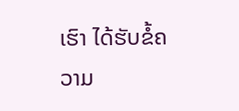ເຮົາ ໄດ້ຮັບຂໍ້ຄວາມ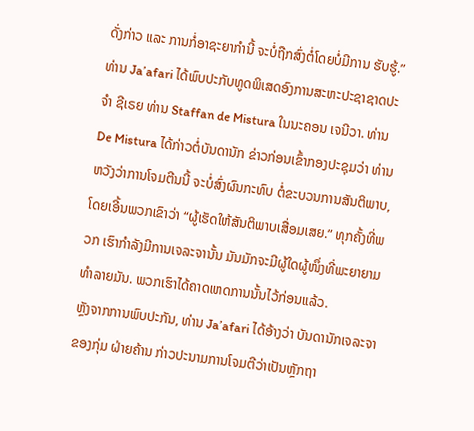ດັ່ງກ່າວ ແລະ ການກໍ່ອາຊະຍາກຳນີ້ ຈະບໍ່ຖືກສົ່ງຕໍ່ໂດຍບໍ່ມີການ ຮັບຮູ້.”
ທ່ານ Ja’afari ໄດ້ພົບປະກັບທູດພິເສດອົງການສະຫະປະຊາຊາດປະຈຳ ຊີເຣຍ ທ່ານ Staffan de Mistura ໃນນະຄອນ ເຈນີວາ. ທ່ານ De Mistura ໄດ້ກ່າວຕໍ່ບັນດານັກ ຂ່າວກ່ອນເຂົ້າກອງປະຊຸມວ່າ ທ່ານຫວັງວ່າການໂຈມຕີນນີ້ ຈະບໍ່ສົ່ງຜົນກະທົບ ຕໍ່ຂະບວນການສັນຕິພາບ, ໂດຍເອີ້ນພວກເຂົາວ່າ “ຜູ້ເຮັດໃຫ້ສັນຕິພາບເສື່ອມເສຍ.” ທຸກຄັ້ງທີ່ພວກ ເຮົາກຳລັງມີການເຈລະຈານັ້ນ ມັນມັກຈະມີຜູ້ໃດຜູ້ໜຶ່ງທີ່ພະຍາຍາມ ທຳລາຍມັນ. ພວກເຮົາໄດ້ຄາດເຫດການນັ້ນໄວ້ກ່ອນແລ້ວ.
ຫຼັງຈາກການພົບປະກັນ, ທ່ານ Ja’afari ໄດ້ອ້າງວ່າ ບັນດານັກເຈລະຈາຂອງກຸ່ມ ຝ່າຍຄ້ານ ກ່າວປະນາມການໂຈມຕີວ່າເປັນຫຼັກຖາ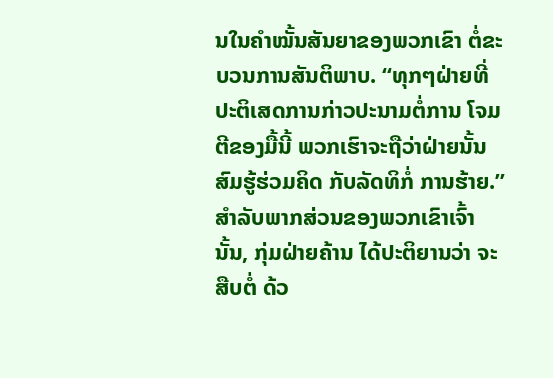ນໃນຄຳໝັ້ນສັນຍາຂອງພວກເຂົາ ຕໍ່ຂະບວນການສັນຕິພາບ. “ທຸກໆຝ່າຍທີ່ປະຕິເສດການກ່າວປະນາມຕໍ່ການ ໂຈມຕີຂອງມື້ນີ້ ພວກເຮົາຈະຖືວ່າຝ່າຍນັ້ນສົມຮູ້ຮ່ວມຄິດ ກັບລັດທິກໍ່ ການຮ້າຍ.”
ສຳລັບພາກສ່ວນຂອງພວກເຂົາເຈົ້ານັ້ນ, ກຸ່ມຝ່າຍຄ້ານ ໄດ້ປະຕິຍານວ່າ ຈະສືບຕໍ່ ດ້ວ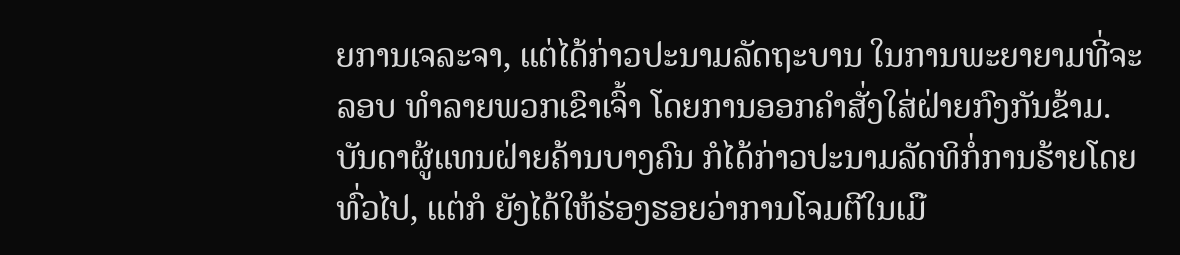ຍການເຈລະຈາ, ແຕ່ໄດ້ກ່າວປະນາມລັດຖະບານ ໃນການພະຍາຍາມທີ່ຈະລອບ ທຳລາຍພວກເຂົາເຈົ້າ ໂດຍການອອກຄຳສັ່ງໃສ່ຝ່າຍກົງກັນຂ້າມ.
ບັນດາຜູ້ແທນຝ່າຍຄ້ານບາງຄົນ ກໍໄດ້ກ່າວປະນາມລັດທິກໍ່ການຮ້າຍໂດຍທົ່ວໄປ, ແຕ່ກໍ ຍັງໄດ້ໃຫ້ຮ່ອງຮອຍວ່າການໂຈມຕີໃນເມື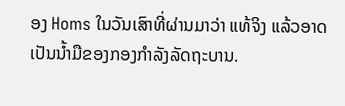ອງ Homs ໃນວັນເສົາທີ່ຜ່ານມາວ່າ ແທ້ຈິງ ແລ້ວອາດເປັນນໍ້າມືຂອງກອງກຳລັງລັດຖະບານ.